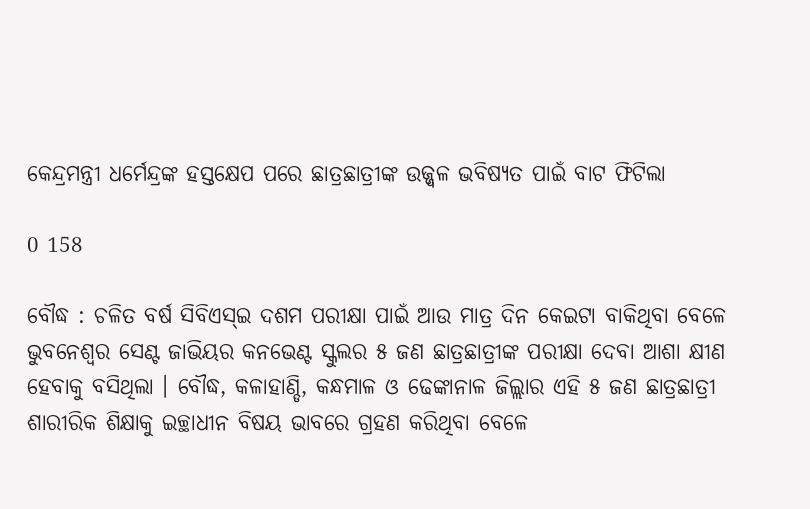କେନ୍ଦ୍ରମନ୍ତ୍ରୀ ଧର୍ମେନ୍ଦ୍ରଙ୍କ ହସ୍ତକ୍ଷେପ ପରେ ଛାତ୍ରଛାତ୍ରୀଙ୍କ ଉଜ୍ଜ୍ୱଳ ଭବିଷ୍ୟତ ପାଇଁ ବାଟ ଫିଟିଲା

0 158

ବୌଦ୍ଧ : ଚଳିତ ବର୍ଷ ସିବିଏସ୍‌ଇ ଦଶମ ପରୀକ୍ଷା ପାଇଁ ଆଉ ମାତ୍ର ଦିନ କେଇଟା ବାକିଥିବା ବେଳେ ଭୁବନେଶ୍ୱର ସେଣ୍ଟ ଜାଭିୟର କନଭେଣ୍ଟ ସ୍କୁଲର ୫ ଜଣ ଛାତ୍ରଛାତ୍ରୀଙ୍କ ପରୀକ୍ଷା ଦେବା ଆଶା କ୍ଷୀଣ ହେବାକୁ ବସିଥିଲା । ବୌଦ୍ଧ, କଳାହାଣ୍ଡି, କନ୍ଧମାଳ ଓ ଢେଙ୍କାନାଳ ଜିଲ୍ଲାର ଏହି ୫ ଜଣ ଛାତ୍ରଛାତ୍ରୀ ଶାରୀରିକ ଶିକ୍ଷାକୁ ଇଚ୍ଛାଧୀନ ବିଷୟ ଭାବରେ ଗ୍ରହଣ କରିଥିବା ବେଳେ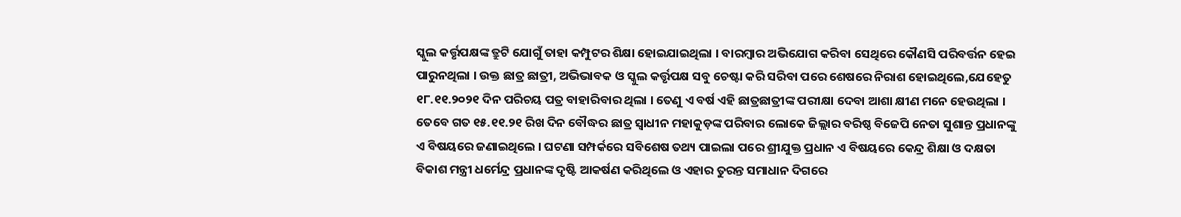ସ୍କୁଲ କର୍ତ୍ତୃପକ୍ଷଙ୍କ ତ୍ରୁଟି ଯୋଗୁଁ ତାହା କମ୍ପୁଟର ଶିକ୍ଷା ହୋଇଯାଇଥିଲା । ବାରମ୍ବାର ଅଭିଯୋଗ କରିବା ସେଥିରେ କୌଣସି ପରିବର୍ତ୍ତନ ହେଇ ପାରୁନଥିଲା । ଉକ୍ତ ଛାତ୍ର ଛାତ୍ରୀ, ଅଭିଭାବକ ଓ ସ୍କୁଲ କର୍ତ୍ତୃପକ୍ଷ ସବୁ ଚେଷ୍ଟା କରି ସରିବା ପରେ ଶେଷରେ ନିରାଶ ହୋଇଥିଲେ,ଯେହେତୁ ୧୮.୧୧.୨୦୨୧ ଦିନ ପରିଚୟ ପତ୍ର ବାହାରିବାର ଥିଲା । ତେଣୁ ଏ ବର୍ଷ ଏହି ଛାତ୍ରଛାତ୍ରୀଙ୍କ ପରୀକ୍ଷା ଦେବା ଆଶା କ୍ଷୀଣ ମନେ ହେଉଥିଲା । ତେବେ ଗତ ୧୫.୧୧.୨୧ ରିଖ ଦିନ ବୌଦ୍ଧର ଛାତ୍ର ସ୍ୱାଧୀନ ମହାକୁଡ଼ଙ୍କ ପରିବାର ଲୋକେ ଜିଲ୍ଲାର ବରିଷ୍ଠ ବିଜେପି ନେତା ସୁଶାନ୍ତ ପ୍ରଧାନଙ୍କୁ ଏ ବିଷୟରେ ଜଣାଇଥିଲେ । ଘଟଣା ସମ୍ପର୍କରେ ସବିଶେଷ ତଥ୍ୟ ପାଇଲା ପରେ ଶ୍ରୀଯୁକ୍ତ ପ୍ରଧାନ ଏ ବିଷୟରେ କେନ୍ଦ୍ର ଶିକ୍ଷା ଓ ଦକ୍ଷତା ବିକାଶ ମନ୍ତ୍ରୀ ଧର୍ମେନ୍ଦ୍ର ପ୍ରଧାନଙ୍କ ଦୃଷ୍ଟି ଆକର୍ଷଣ କରିଥିଲେ ଓ ଏହାର ତୁରନ୍ତ ସମାଧାନ ଦିଗରେ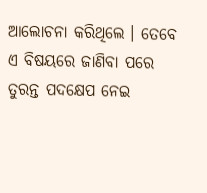ଆଲୋଚନା କରିଥିଲେ । ତେବେ ଏ ବିଷୟରେ ଜାଣିବା ପରେ ତୁରନ୍ତ ପଦକ୍ଷେପ ନେଇ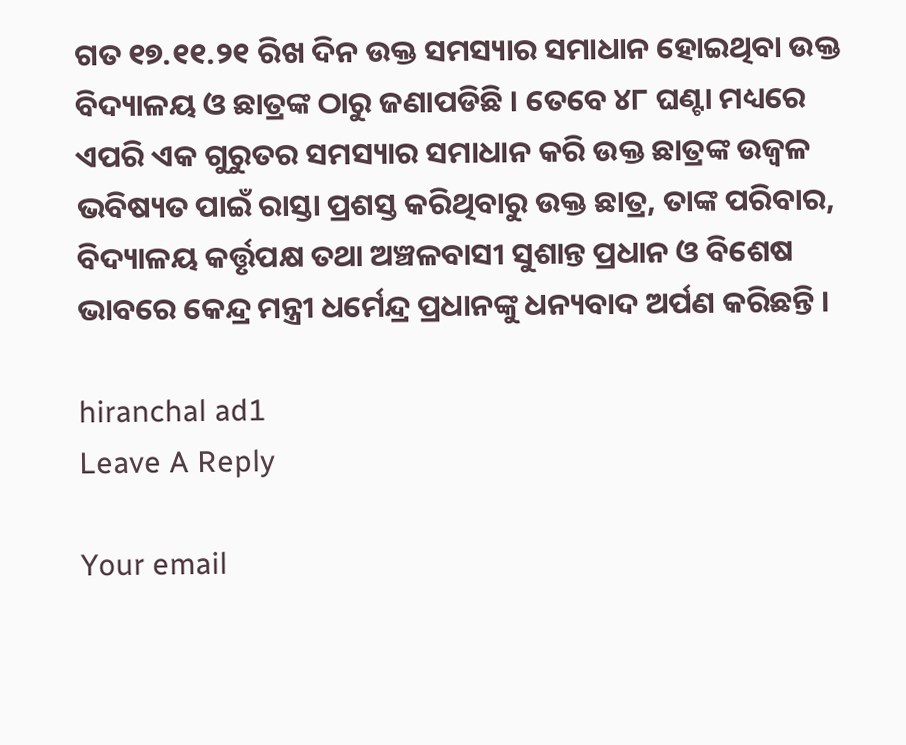ଗତ ୧୭.୧୧.୨୧ ରିଖ ଦିନ ଉକ୍ତ ସମସ୍ୟାର ସମାଧାନ ହୋଇଥିବା ଉକ୍ତ ବିଦ୍ୟାଳୟ ଓ ଛାତ୍ରଙ୍କ ଠାରୁ ଜଣାପଡିଛି । ତେବେ ୪୮ ଘଣ୍ଟା ମଧ୍ୟରେ ଏପରି ଏକ ଗୁରୁତର ସମସ୍ୟାର ସମାଧାନ କରି ଉକ୍ତ ଛାତ୍ରଙ୍କ ଉଜ୍ୱଳ ଭବିଷ୍ୟତ ପାଇଁ ରାସ୍ତା ପ୍ରଶସ୍ତ କରିଥିବାରୁ ଉକ୍ତ ଛାତ୍ର, ତାଙ୍କ ପରିବାର, ବିଦ୍ୟାଳୟ କର୍ତ୍ତୃପକ୍ଷ ତଥା ଅଞ୍ଚଳବାସୀ ସୁଶାନ୍ତ ପ୍ରଧାନ ଓ ବିଶେଷ ଭାବରେ କେନ୍ଦ୍ର ମନ୍ତ୍ରୀ ଧର୍ମେନ୍ଦ୍ର ପ୍ରଧାନଙ୍କୁ ଧନ୍ୟବାଦ ଅର୍ପଣ କରିଛନ୍ତି ।

hiranchal ad1
Leave A Reply

Your email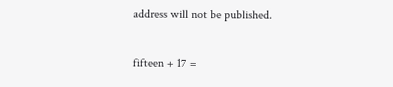address will not be published.

fifteen + 17 =